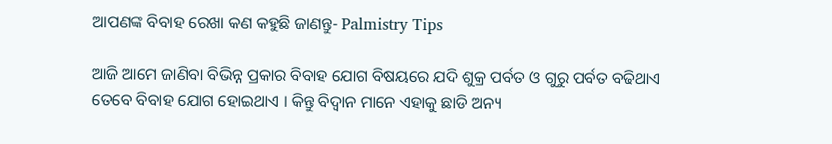ଆପଣଙ୍କ ବିବାହ ରେଖା କଣ କହୁଛି ଜାଣନ୍ତୁ- Palmistry Tips

ଆଜି ଆମେ ଜାଣିବା ବିଭିନ୍ନ ପ୍ରକାର ବିବାହ ଯୋଗ ବିଷୟରେ ଯଦି ଶୁକ୍ର ପର୍ବତ ଓ ଗୁରୁ ପର୍ବତ ବଢିଥାଏ ତେବେ ବିବାହ ଯୋଗ ହୋଇଥାଏ । କିନ୍ତୁ ବିଦ୍ଵାନ ମାନେ ଏହାକୁ ଛାଡି ଅନ୍ୟ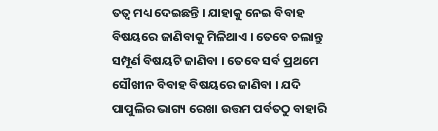ତତ୍ଵ ମଧ୍ୟ ଦେଇଛନ୍ତି । ଯାହାକୁ ନେଇ ବିବାହ ବିଷୟରେ ଜାଣିବାକୁ ମିଳିଥାଏ । ତେବେ ଚଲାନ୍ତୁ ସମ୍ପୂର୍ଣ ବିଷୟଟି ଜାଣିବା । ତେବେ ସର୍ବ ପ୍ରଥମେ ସୌଖୀନ ବିବାହ ବିଷୟରେ ଜାଣିବା । ଯଦି ପାପୁଲିର ଭାଗ୍ୟ ରେଖା ଉତ୍ତମ ପର୍ବତଠୁ ବାହାରି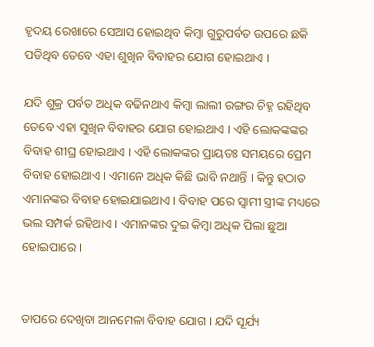ହୃଦୟ ରେଖାରେ ସେଆସ ହୋଇଥିବ କିମ୍ବା ଗୁରୁପର୍ବତ ଉପରେ ଛକି ପଡିଥିବ ତେବେ ଏହା ଶୁଖିନ ବିବାହର ଯୋଗ ହୋଇଥାଏ ।

ଯଦି ଶୁକ୍ର ପର୍ବତ ଅଧିକ ବଢିନଥାଏ କିମ୍ବା ଲାଲୀ ରଙ୍ଗର ଚିହ୍ନ ରହିଥିବ ତେବେ ଏହା ସୁଖିନ ବିବାହର ଯୋଗ ହୋଇଥାଏ । ଏହି ଲୋକଙ୍କଙ୍କର ବିବାହ ଶୀଘ୍ର ହୋଇଥାଏ । ଏହି ଲୋକଙ୍କର ପ୍ରାୟତଃ ସମୟରେ ପ୍ରେମ ବିବାହ ହୋଇଥାଏ । ଏମାନେ ଅଧିକ କିଛି ଭାବି ନଥାନ୍ତି । କିନ୍ତୁ ହଠାତ ଏମାନଙ୍କର ବିବାହ ହୋଇଯାଇଥାଏ । ବିବାହ ପରେ ସ୍ଵାମୀ ସ୍ତ୍ରୀଙ୍କ ମଧ୍ୟରେ ଭଲ ସମ୍ପର୍କ ରହିଥାଏ । ଏମାନଙ୍କର ଦୁଇ କିମ୍ବା ଅଧିକ ପିଲା ଛୁଆ ହୋଇପାରେ ।


ତାପରେ ଦେଖିବା ଆନମେଳା ବିବାହ ଯୋଗ । ଯଦି ସୂର୍ଯ୍ୟ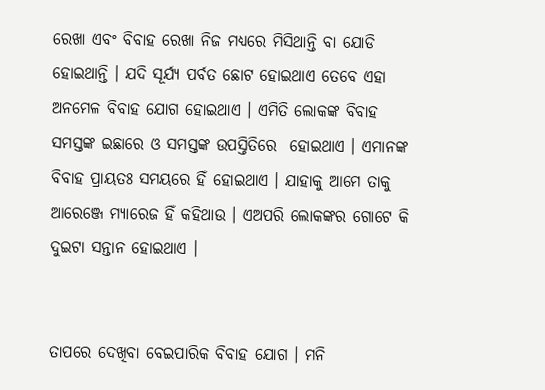ରେଖା ଏବଂ ବିବାହ ରେଖା ନିଜ ମଧ୍ୟରେ ମିସିଥାନ୍ତି ବା ଯୋଡି ହୋଇଥାନ୍ତି । ଯଦି ସୂର୍ଯ୍ୟ ପର୍ବତ ଛୋଟ ହୋଇଥାଏ ତେବେ ଏହା ଅନମେଳ ବିବାହ ଯୋଗ ହୋଇଥାଏ । ଏମିତି ଲୋକଙ୍କ ବିବାହ ସମସ୍ତଙ୍କ ଇଛାରେ ଓ ସମସ୍ତଙ୍କ ଉପସ୍ତିତିରେ  ହୋଇଥାଏ । ଏମାନଙ୍କ ବିବାହ ପ୍ରାୟତଃ ସମୟରେ ହିଁ ହୋଇଥାଏ । ଯାହାକୁ ଆମେ ତାକୁ ଆରେଞ୍ଜେ ମ୍ୟାରେଜ ହିଁ କହିଥାଉ । ଏଅପରି ଲୋକଙ୍କର ଗୋଟେ କି ଦୁଇଟା ସନ୍ତାନ ହୋଇଥାଏ ।


ତାପରେ ଦେଖିବା ବେଇପାରିକ ବିବାହ ଯୋଗ । ମନି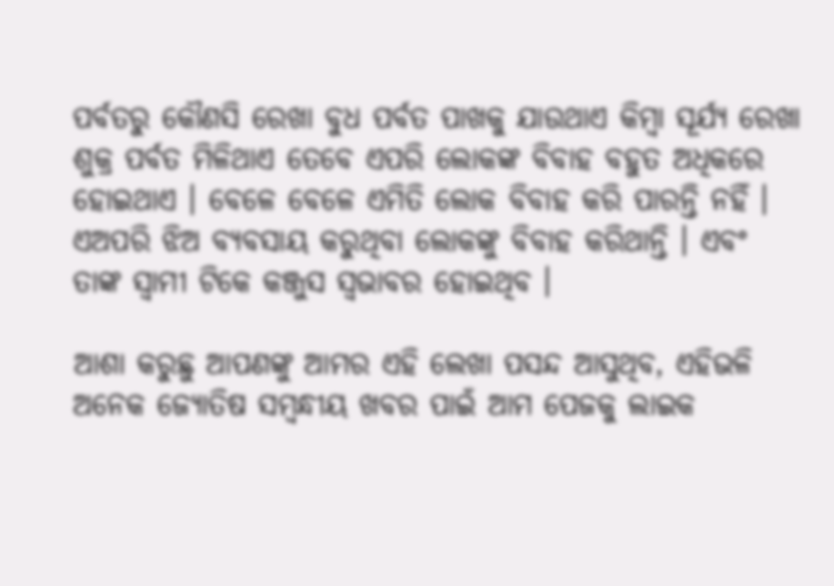ପର୍ବତରୁ କୌଣସି ରେଖା ବୁଧ ପର୍ବତ ପାଖକୁ ଯାଉଥାଏ କିମ୍ବା ସୂର୍ଯ୍ୟ ରେଖା ଶୁକ୍ର ପର୍ବତ ମିଳିଥାଏ ତେବେ ଏପରି ଲୋକଙ୍କ ବିବାହ ବହୁତ ଅଧିକରେ ହୋଇଥାଏ । ବେଳେ ବେଳେ ଏମିତି ଲୋକ ବିବାହ କରି ପାରନ୍ତି ନହିଁ । ଏଅପରି ଝିଅ ବ୍ୟବସାୟ କରୁଥିବା ଲୋକଙ୍କୁ ବିବାହ କରିଥାନ୍ତି । ଏବଂ ତାଙ୍କ ସ୍ଵାମୀ ଟିକେ କଞ୍ଜୁସ ସ୍ଵଭାବର ହୋଇଥିବ ।

ଆଶା କରୁଛୁ ଆପଣଙ୍କୁ ଆମର ଏହି ଲେଖା ପସନ୍ଦ ଆସୁଥିବ, ଏହିଭଳି ଅନେକ ଜ୍ୟୋତିଷ ସମ୍ବନ୍ଧୀୟ ଖବର ପାଇଁ ଆମ ପେଜକୁ ଲାଇକ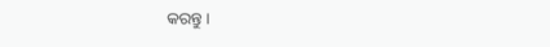କରନ୍ତୁ ।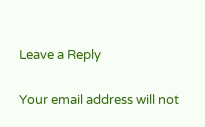Leave a Reply

Your email address will not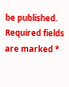be published. Required fields are marked *